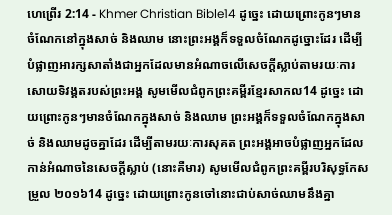ហេព្រើរ 2:14 - Khmer Christian Bible14 ដូច្នេះ ដោយព្រោះកូនៗមានចំណែកនៅក្នុងសាច់ និងឈាម នោះព្រះអង្គក៏ទទួលចំណែកដូច្នោះដែរ ដើម្បីបំផ្លាញអារក្សសាតាំងជាអ្នកដែលមានអំណាចលើសេចក្ដីស្លាប់តាមរយៈការសោយទិវង្គតរបស់ព្រះអង្គ សូមមើលជំពូកព្រះគម្ពីរខ្មែរសាកល14 ដូច្នេះ ដោយព្រោះកូនៗមានចំណែកក្នុងសាច់ និងឈាម ព្រះអង្គក៏ទទួលចំណែកក្នុងសាច់ និងឈាមដូចគ្នាដែរ ដើម្បីតាមរយៈការសុគត ព្រះអង្គអាចបំផ្លាញអ្នកដែលកាន់អំណាចនៃសេចក្ដីស្លាប់ (នោះគឺមារ) សូមមើលជំពូកព្រះគម្ពីរបរិសុទ្ធកែសម្រួល ២០១៦14 ដូច្នេះ ដោយព្រោះកូនចៅនោះជាប់សាច់ឈាមនឹងគ្នា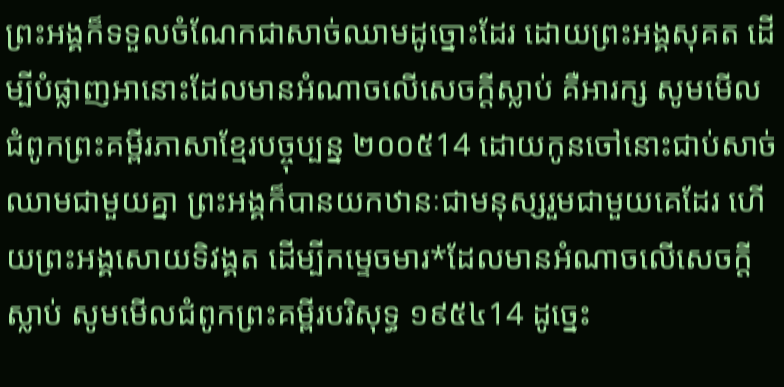ព្រះអង្គក៏ទទួលចំណែកជាសាច់ឈាមដូច្នោះដែរ ដោយព្រះអង្គសុគត ដើម្បីបំផ្លាញអានោះដែលមានអំណាចលើសេចក្តីស្លាប់ គឺអារក្ស សូមមើលជំពូកព្រះគម្ពីរភាសាខ្មែរបច្ចុប្បន្ន ២០០៥14 ដោយកូនចៅនោះជាប់សាច់ឈាមជាមួយគ្នា ព្រះអង្គក៏បានយកឋានៈជាមនុស្សរួមជាមួយគេដែរ ហើយព្រះអង្គសោយទិវង្គត ដើម្បីកម្ទេចមារ*ដែលមានអំណាចលើសេចក្ដីស្លាប់ សូមមើលជំពូកព្រះគម្ពីរបរិសុទ្ធ ១៩៥៤14 ដូច្នេះ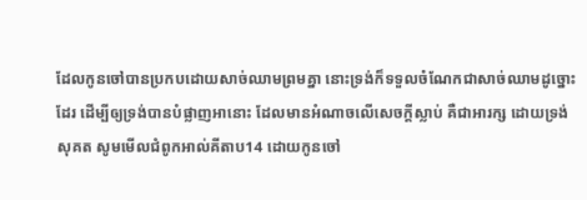ដែលកូនចៅបានប្រកបដោយសាច់ឈាមព្រមគ្នា នោះទ្រង់ក៏ទទួលចំណែកជាសាច់ឈាមដូច្នោះដែរ ដើម្បីឲ្យទ្រង់បានបំផ្លាញអានោះ ដែលមានអំណាចលើសេចក្ដីស្លាប់ គឺជាអារក្ស ដោយទ្រង់សុគត សូមមើលជំពូកអាល់គីតាប14 ដោយកូនចៅ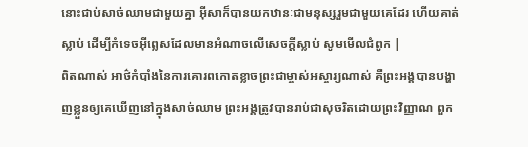នោះជាប់សាច់ឈាមជាមួយគ្នា អ៊ីសាក៏បានយកឋានៈជាមនុស្សរួមជាមួយគេដែរ ហើយគាត់ស្លាប់ ដើម្បីកំទេចអ៊ីព្លេសដែលមានអំណាចលើសេចក្ដីស្លាប់ សូមមើលជំពូក |
ពិតណាស់ អាថ៌កំបាំងនៃការគោរពកោតខ្លាចព្រះជាម្ចាស់អស្ចារ្យណាស់ គឺព្រះអង្គបានបង្ហាញខ្លួនឲ្យគេឃើញនៅក្នុងសាច់ឈាម ព្រះអង្គត្រូវបានរាប់ជាសុចរិតដោយព្រះវិញ្ញាណ ពួក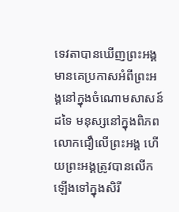ទេវតាបានឃើញព្រះអង្គ មានគេប្រកាសអំពីព្រះអង្គនៅក្នុងចំណោមសាសន៍ដទៃ មនុស្សនៅក្នុងពិភពលោកជឿលើព្រះអង្គ ហើយព្រះអង្គត្រូវបានលើកឡើងទៅក្នុងសិរី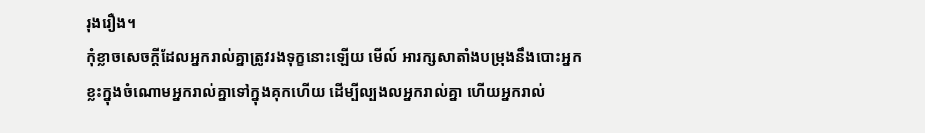រុងរឿង។
កុំខ្លាចសេចក្ដីដែលអ្នករាល់គ្នាត្រូវរងទុក្ខនោះឡើយ មើល៍ អារក្សសាតាំងបម្រុងនឹងបោះអ្នកខ្លះក្នុងចំណោមអ្នករាល់គ្នាទៅក្នុងគុកហើយ ដើម្បីល្បងលអ្នករាល់គ្នា ហើយអ្នករាល់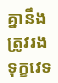គ្នានឹងត្រូវរងទុក្ខវេទ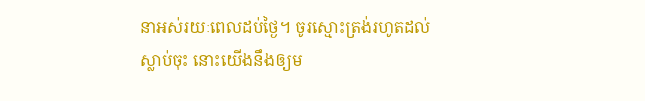នាអស់រយៈពេលដប់ថ្ងៃ។ ចូរស្មោះត្រង់រហូតដល់ស្លាប់ចុះ នោះយើងនឹងឲ្យម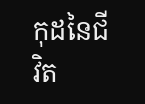កុដនៃជីវិត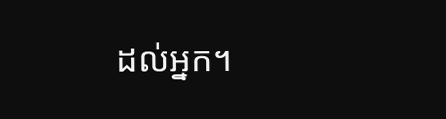ដល់អ្នក។